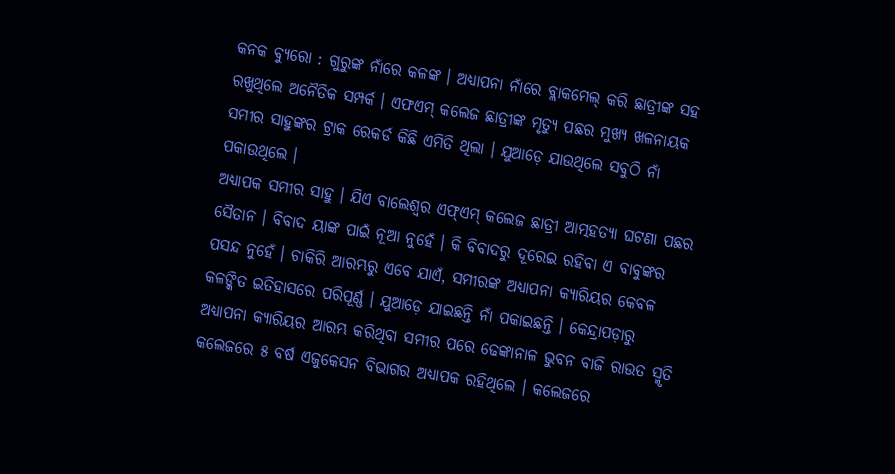କନକ ବ୍ୟୁରୋ : ଗୁରୁଙ୍କ ନାଁରେ କଳଙ୍କ । ଅଧ୍ୟାପନା ନାଁରେ ବ୍ଲାକମେଲ୍ କରି ଛାତ୍ରୀଙ୍କ ସହ ରଖୁଥିଲେ ଅନୈତିକ ସମ୍ପର୍କ । ଏଫଏମ୍ କଲେଜ ଛାତ୍ରୀଙ୍କ ମୃତ୍ୟୁ ପଛର ମୁଖ୍ୟ ଖଳନାୟକ ସମୀର ସାହୁଙ୍କର ଟ୍ରାକ ରେକର୍ଡ କିଛି ଏମିତି ଥିଲା । ଯୁଆଡ଼େ ଯାଉଥିଲେ ସବୁଠି ନାଁ ପକାଉଥିଲେ ।
ଅଧ୍ୟାପକ ସମୀର ସାହୁ । ଯିଏ ବାଲେଶ୍ୱର ଏଫ୍ଏମ୍ କଲେଜ ଛାତ୍ରୀ ଆତ୍ମହତ୍ୟା ଘଟଣା ପଛର ସୈତାନ । ବିବାଦ ୟାଙ୍କ ପାଇଁ ନୂଆ ନୁହେଁ । କି ବିବାଦରୁ ଦୂରେଇ ରହିବା ଏ ବାବୁଙ୍କର ପସନ୍ଦ ନୁହେଁ । ଚାକିରି ଆରମ୍ଭରୁ ଏବେ ଯାଏଁ, ସମୀରଙ୍କ ଅଧ୍ୟାପନା କ୍ୟାରିୟର କେବଳ କଳଙ୍କିତ ଇତିହାସରେ ପରିପୂର୍ଣ୍ଣ । ଯୁଆଡ଼େ ଯାଇଛନ୍ତି ନାଁ ପକାଇଛନ୍ତି । କେନ୍ଦ୍ରାପଡ଼ାରୁ ଅଧ୍ୟାପନା କ୍ୟାରିୟର ଆରମ୍ଭ କରିଥିବା ସମୀର ପରେ ଢେଙ୍କାନାଳ ଭୁବନ ବାଜି ରାଉତ ସ୍ମୃତି କଲେଜରେ ୫ ବର୍ଷ ଏଜୁକେସନ ବିଭାଗର ଅଧ୍ୟାପକ ରହିଥିଲେ । କଲେଜରେ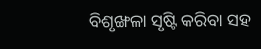ବିଶୃଙ୍ଖଳା ସୃଷ୍ଟି କରିବା ସହ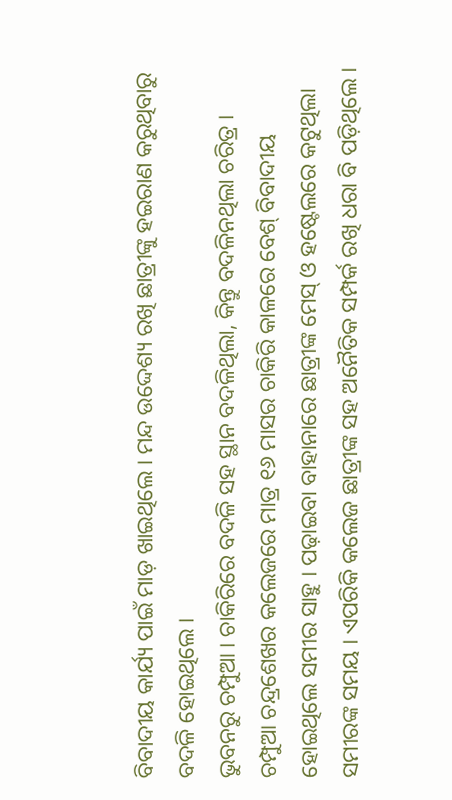ବିବାଦୀୟ କାର୍ଯ୍ୟ ପାଇଁ ମାଡ଼ ଖାଇଥିଲେ । ମନ୍ଦ ଉଦ୍ଦେଶ୍ୟ ରଖି ଛାତ୍ରୀଙ୍କୁ ହଇରାଣ କରୁଥିବାରୁ ବଦଳି ହୋଇଥିଲେ ।
ଭୁବନରୁ ଚମ୍ପୁଆ । ଚାକିରିରେ ବଦଳି ସହ ସ୍ଥାନ ବଦଳିଥିଲା, କିନ୍ତୁ ବଦଳିନଥିଲା ଚରିତ୍ର । ଚମ୍ପୁଆ ଚନ୍ଦ୍ରଶେଖର କଲେଜରେ ମାତ୍ର ୧୬ ମାସର ଚାକିରି କାଳରେ ବେଶ୍ ବିବାଦୀୟ ହୋଇଥିଲେ ସମୀର ସାହୁ । ପଢ଼ାଇବା ବାହାନାରେ ଛାତ୍ରୀଙ୍କ ମେସ୍ ଓ ହଷ୍ଟେଲରେ କଟୁଥିଲା ସମୀରଙ୍କ ସମୟ । ଏପରିକି କଲେଜ ଛାତ୍ରୀଙ୍କ ସହ ଅନୈତିକ ସମ୍ପର୍କ ରଖି ଧରା ବି ପଡ଼ିଥିଲେ ।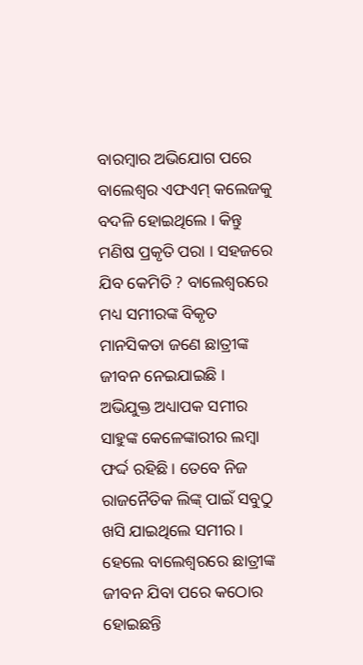ବାରମ୍ବାର ଅଭିଯୋଗ ପରେ ବାଲେଶ୍ୱର ଏଫଏମ୍ କଲେଜକୁ ବଦଳି ହୋଇଥିଲେ । କିନ୍ତୁ ମଣିଷ ପ୍ରକୃତି ପରା । ସହଜରେ ଯିବ କେମିତି ? ବାଲେଶ୍ୱରରେ ମଧ୍ୟ ସମୀରଙ୍କ ବିକୃତ ମାନସିକତା ଜଣେ ଛାତ୍ରୀଙ୍କ ଜୀବନ ନେଇଯାଇଛି ।
ଅଭିଯୁକ୍ତ ଅଧ୍ୟାପକ ସମୀର ସାହୁଙ୍କ କେଳେଙ୍କାରୀର ଲମ୍ବା ଫର୍ଦ୍ଦ ରହିଛି । ତେବେ ନିଜ ରାଜନୈତିକ ଲିଙ୍କ୍ ପାଇଁ ସବୁଠୁ ଖସି ଯାଇଥିଲେ ସମୀର । ହେଲେ ବାଲେଶ୍ୱରରେ ଛାତ୍ରୀଙ୍କ ଜୀବନ ଯିବା ପରେ କଠୋର ହୋଇଛନ୍ତି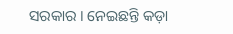ସରକାର । ନେଇଛନ୍ତି କଡ଼ା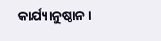କାର୍ଯ୍ୟାନୁଷ୍ଠାନ ।